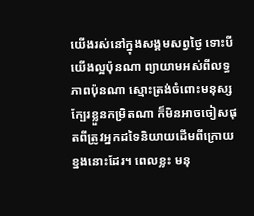យើងរស់នៅក្នុងសង្គមសព្វថ្ងៃ ទោះបីយើងល្អប៉ុនណា ព្យាយាមអស់ពីលទ្ធភាពប៉ុនណា ស្មោះត្រង់ចំពោះមនុស្សក្បែរខ្លួនកម្រិតណា ក៏មិនអាចចៀសផុតពីត្រូវអ្នកដទៃនិយាយដើមពីក្រោយខ្នងនោះដែរ។ ពេលខ្លះ មនុ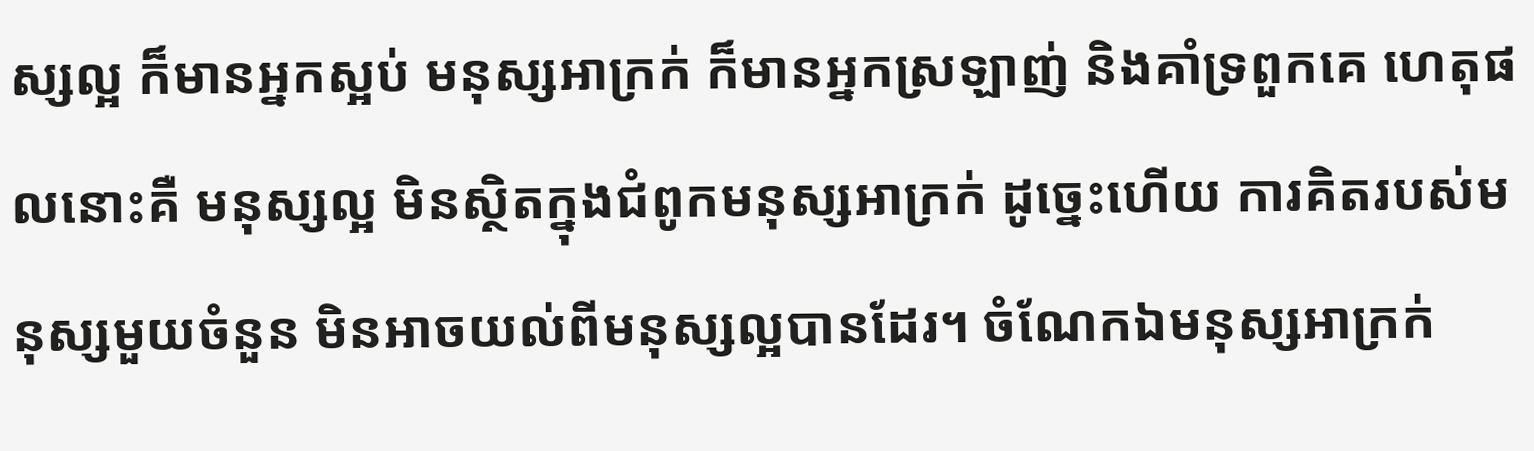ស្សល្អ ក៏មានអ្នកស្អប់ មនុស្សអាក្រក់ ក៏មានអ្នកស្រឡាញ់ និងគាំទ្រពួកគេ ហេតុផលនោះគឺ មនុស្សល្អ មិនស្ថិតក្នុងជំពូកមនុស្សអាក្រក់ ដូច្នេះហើយ ការគិតរបស់មនុស្សមួយចំនួន មិនអាចយល់ពីមនុស្សល្អបានដែរ។ ចំណែកឯមនុស្សអាក្រក់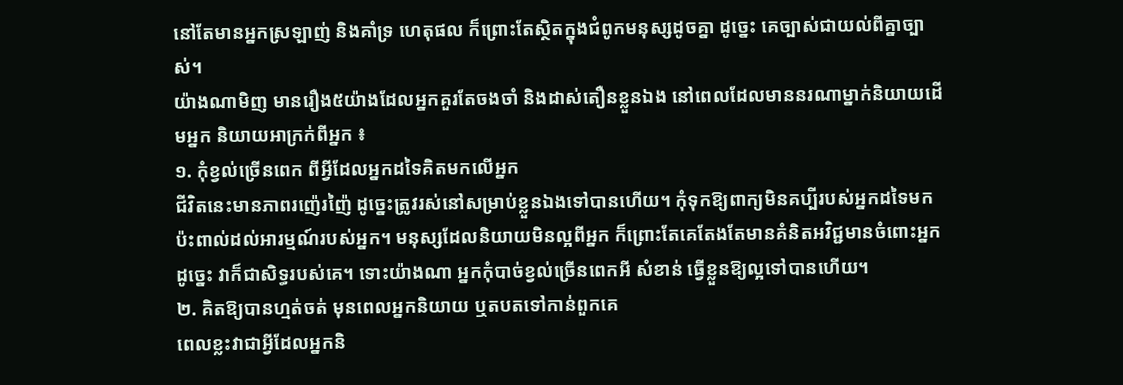នៅតែមានអ្នកស្រឡាញ់ និងគាំទ្រ ហេតុផល ក៏ព្រោះតែស្ថិតក្នុងជំពូកមនុស្សដូចគ្នា ដូច្នេះ គេច្បាស់ជាយល់ពីគ្នាច្បាស់។
យ៉ាងណាមិញ មានរឿង៥យ៉ាងដែលអ្នកគួរតែចងចាំ និងដាស់តឿនខ្លួនឯង នៅពេលដែលមាននរណាម្នាក់និយាយដើមអ្នក និយាយអាក្រក់ពីអ្នក ៖
១. កុំខ្វល់ច្រើនពេក ពីអ្វីដែលអ្នកដទៃគិតមកលើអ្នក
ជីវិតនេះមានភាពរញ៉េរញ៉ៃ ដូច្នេះត្រូវរស់នៅសម្រាប់ខ្លួនឯងទៅបានហើយ។ កុំទុកឱ្យពាក្យមិនគប្បីរបស់អ្នកដទៃមកប៉ះពាល់ដល់អារម្មណ៍របស់អ្នក។ មនុស្សដែលនិយាយមិនល្អពីអ្នក ក៏ព្រោះតែគេតែងតែមានគំនិតអវិជ្ជមានចំពោះអ្នក ដូច្នេះ វាក៏ជាសិទ្ធរបស់គេ។ ទោះយ៉ាងណា អ្នកកុំបាច់ខ្វល់ច្រើនពេកអី សំខាន់ ធ្វើខ្លួនឱ្យល្អទៅបានហើយ។
២. គិតឱ្យបានហ្មត់ចត់ មុនពេលអ្នកនិយាយ ឬតបតទៅកាន់ពួកគេ
ពេលខ្លះវាជាអ្វីដែលអ្នកនិ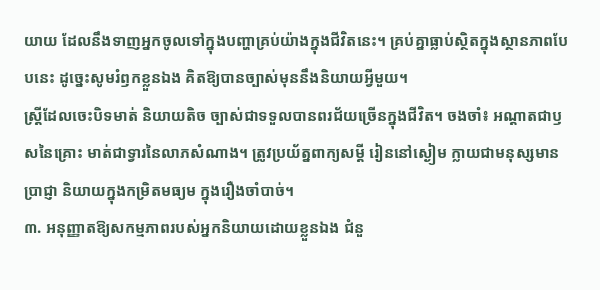យាយ ដែលនឹងទាញអ្នកចូលទៅក្នុងបញ្ហាគ្រប់យ៉ាងក្នុងជីវិតនេះ។ គ្រប់គ្នាធ្លាប់ស្ថិតក្នុងស្ថានភាពបែបនេះ ដូច្នេះសូមរំឭកខ្លួនឯង គិតឱ្យបានច្បាស់មុននឹងនិយាយអ្វីមួយ។
ស្ត្រីដែលចេះបិទមាត់ និយាយតិច ច្បាស់ជាទទួលបានពរជ័យច្រើនក្នុងជីវិត។ ចងចាំ៖ អណ្ដាតជាឫសនៃគ្រោះ មាត់ជាទ្វារនៃលាភសំណាង។ ត្រូវប្រយ័ត្នពាក្យសម្ដី រៀននៅស្ងៀម ក្លាយជាមនុស្សមានប្រាជ្ញា និយាយក្នុងកម្រិតមធ្យម ក្នុងរឿងចាំបាច់។
៣. អនុញ្ញាតឱ្យសកម្មភាពរបស់អ្នកនិយាយដោយខ្លួនឯង ជំនួ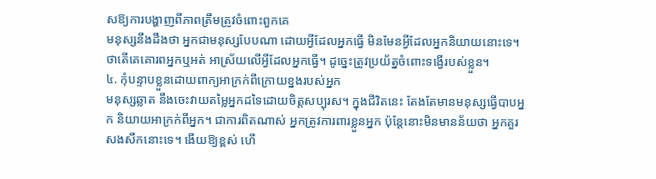សឱ្យការបង្ហាញពីភាពត្រឹមត្រូវចំពោះពួកគេ
មនុស្សនឹងដឹងថា អ្នកជាមនុស្សបែបណា ដោយអ្វីដែលអ្នកធ្វើ មិនមែនអ្វីដែលអ្នកនិយាយនោះទេ។ ថាតើគេគោរពអ្នកឬអត់ អាស្រ័យលើអ្វីដែលអ្នកធ្វើ។ ដូច្នេះត្រូវប្រយ័ត្នចំពោះទង្វើរបស់ខ្លួន។
៤. កុំបន្ទាបខ្លួនដោយពាក្យអាក្រក់ពីក្រោយខ្នងរបស់អ្នក
មនុស្សឆ្លាត នឹងចេះវាយតម្លៃអ្នកដទៃដោយចិត្តសប្បុរស។ ក្នុងជីវិតនេះ តែងតែមានមនុស្សធ្វើបាបអ្នក និយាយអាក្រក់ពីអ្នក។ ជាការពិតណាស់ អ្នកត្រូវការពារខ្លួនអ្នក ប៉ុន្តែនោះមិនមានន័យថា អ្នកគួរសងសឹកនោះទេ។ ងើយឱ្យខ្ពស់ ហើ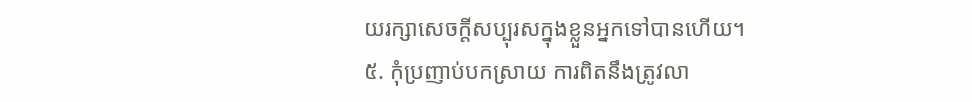យរក្សាសេចក្ដីសប្បុរសក្នុងខ្លួនអ្នកទៅបានហើយ។
៥. កុំប្រញាប់បកស្រាយ ការពិតនឹងត្រូវលា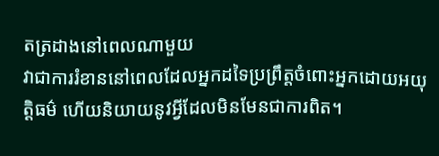តត្រដាងនៅពេលណាមួយ
វាជាការរំខាននៅពេលដែលអ្នកដទៃប្រព្រឹត្តចំពោះអ្នកដោយអយុត្តិធម៌ ហើយនិយាយនូវអ្វីដែលមិនមែនជាការពិត។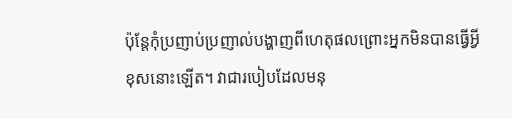ប៉ុន្តែកុំប្រញាប់ប្រញាល់បង្ហាញពីហេតុផលព្រោះអ្នកមិនបានធ្វើអ្វីខុសនោះឡើត។ វាជារបៀបដែលមនុ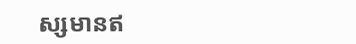ស្សមានឥ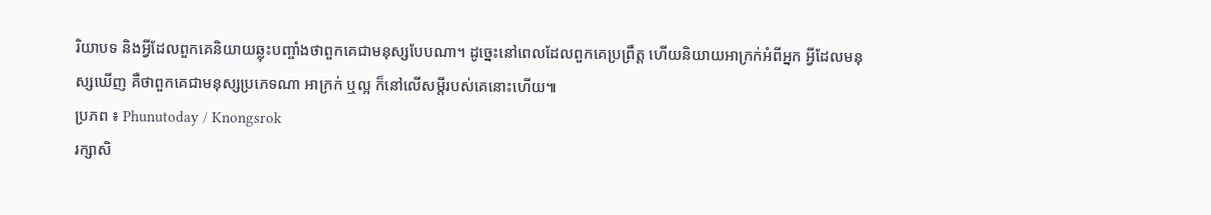រិយាបទ និងអ្វីដែលពួកគេនិយាយឆ្លុះបញ្ចាំងថាពួកគេជាមនុស្សបែបណា។ ដូច្នេះនៅពេលដែលពួកគេប្រព្រឹត្ត ហើយនិយាយអាក្រក់អំពីអ្នក អ្វីដែលមនុស្សឃើញ គឺថាពួកគេជាមនុស្សប្រភេទណា អាក្រក់ ឬល្អ ក៏នៅលើសម្ដីរបស់គេនោះហើយ៕
ប្រភព ៖ Phunutoday / Knongsrok
រក្សាសិ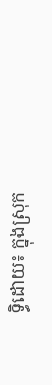ទ្ធិដោយ៖ ក្នុងស្រុក